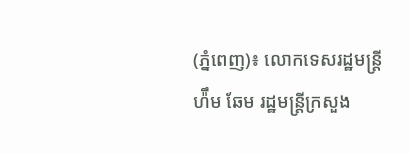(ភ្នំពេញ)៖ លោកទេសរដ្ឋមន្រ្តី ហ៉ឹម ឆែម រដ្ឋមន្រ្តីក្រសួង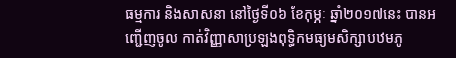ធម្មការ និងសាសនា នៅថ្ងៃទី០៦ ខែកុម្ភៈ ឆ្នាំ២០១៧នេះ បានអញ្ជើញចូល កាត់វិញ្ញាសាប្រឡងពុទ្ធិកមធ្យមសិក្សាបឋមភូ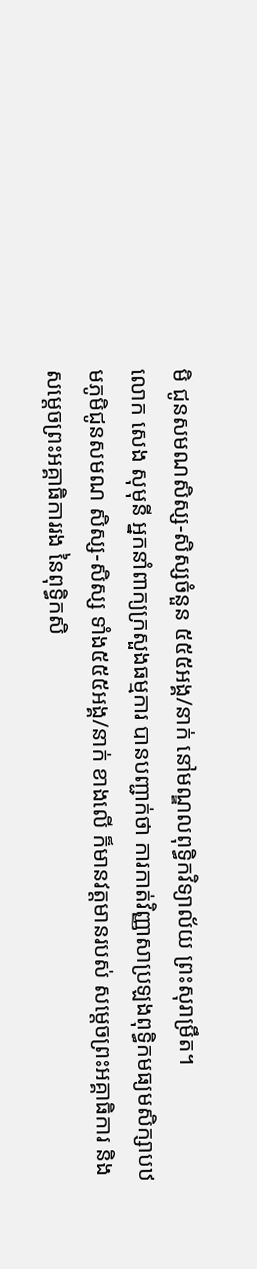មិ ជូនសមណសិស្ស-សិស្សចំនួន ៥៥៥អង្គ/នាក់ នៅមណ្ឌលពុទ្ធិកវិទ្យាល័យ ព្រះសុរាម្រឹត។
លោក សេង សុមុនី អ្នកនាំពាក្យក្រសួងធម្មការ បានបញ្ជាក់ថា ការកាត់វិញ្ញាសាប្រឡងពុទ្ធិកមធ្យមសិក្សាបឋមភូមិជូនសមណ សិស្ស-សិស្ស ទាំង៥៥៥អង្គ/នាក់ ខាងលើ ក៏មានវត្តមានរបស់ សម្តេចព្រះអគ្គាធិការ និងសម្តេចព្រះអគ្គាធិការរង នៃពុទ្ធិកសិ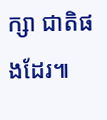ក្សា ជាតិផងដែរ៕